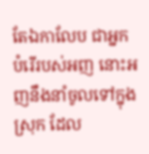តែឯកាលែប ជាអ្នកបំរើរបស់អញ នោះអញនឹងនាំចូលទៅក្នុងស្រុក ដែល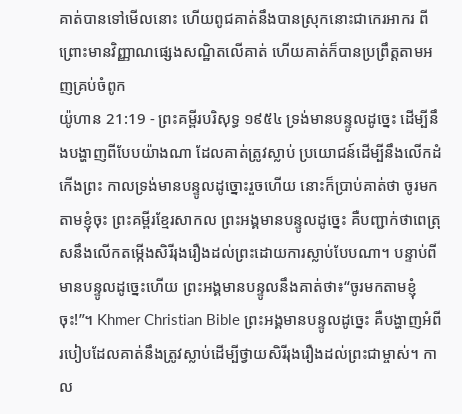គាត់បានទៅមើលនោះ ហើយពូជគាត់នឹងបានស្រុកនោះជាកេរអាករ ពីព្រោះមានវិញ្ញាណផ្សេងសណ្ឋិតលើគាត់ ហើយគាត់ក៏បានប្រព្រឹត្តតាមអញគ្រប់ចំពូក
យ៉ូហាន 21:19 - ព្រះគម្ពីរបរិសុទ្ធ ១៩៥៤ ទ្រង់មានបន្ទូលដូច្នេះ ដើម្បីនឹងបង្ហាញពីបែបយ៉ាងណា ដែលគាត់ត្រូវស្លាប់ ប្រយោជន៍ដើម្បីនឹងលើកដំកើងព្រះ កាលទ្រង់មានបន្ទូលដូច្នោះរួចហើយ នោះក៏ប្រាប់គាត់ថា ចូរមកតាមខ្ញុំចុះ ព្រះគម្ពីរខ្មែរសាកល ព្រះអង្គមានបន្ទូលដូច្នេះ គឺបញ្ជាក់ថាពេត្រុសនឹងលើកតម្កើងសិរីរុងរឿងដល់ព្រះដោយការស្លាប់បែបណា។ បន្ទាប់ពីមានបន្ទូលដូច្នេះហើយ ព្រះអង្គមានបន្ទូលនឹងគាត់ថា៖“ចូរមកតាមខ្ញុំចុះ!”។ Khmer Christian Bible ព្រះអង្គមានបន្ទូលដូច្នេះ គឺបង្ហាញអំពីរបៀបដែលគាត់នឹងត្រូវស្លាប់ដើម្បីថ្វាយសិរីរុងរឿងដល់ព្រះជាម្ចាស់។ កាល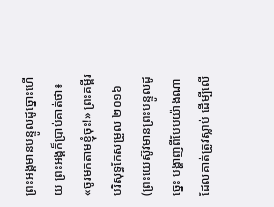ព្រះអង្គមានបន្ទូលដូច្នោះហើយ ព្រះអង្គក៏ប្រាប់គាត់ថា៖ «ចូរមកតាមខ្ញុំចុះ!» ព្រះគម្ពីរបរិសុទ្ធកែសម្រួល ២០១៦ (ព្រះយេស៊ូវមានព្រះបន្ទូលដូច្នេះ បង្ហាញពីបែបយ៉ាងណាដែលគាត់ត្រូវស្លាប់ ដើម្បីលើ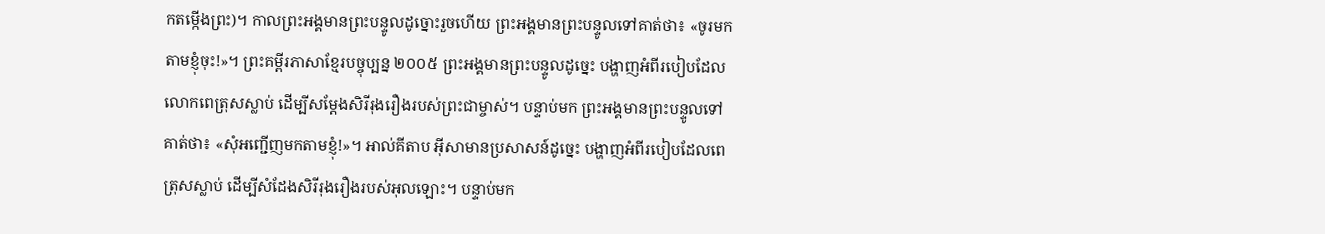កតម្កើងព្រះ)។ កាលព្រះអង្គមានព្រះបន្ទូលដូច្នោះរួចហើយ ព្រះអង្គមានព្រះបន្ទូលទៅគាត់ថា៖ «ចូរមកតាមខ្ញុំចុះ!»។ ព្រះគម្ពីរភាសាខ្មែរបច្ចុប្បន្ន ២០០៥ ព្រះអង្គមានព្រះបន្ទូលដូច្នេះ បង្ហាញអំពីរបៀបដែលលោកពេត្រុសស្លាប់ ដើម្បីសម្តែងសិរីរុងរឿងរបស់ព្រះជាម្ចាស់។ បន្ទាប់មក ព្រះអង្គមានព្រះបន្ទូលទៅគាត់ថា៖ «សុំអញ្ជើញមកតាមខ្ញុំ!»។ អាល់គីតាប អ៊ីសាមានប្រសាសន៍ដូច្នេះ បង្ហាញអំពីរបៀបដែលពេត្រុសស្លាប់ ដើម្បីសំដែងសិរីរុងរឿងរបស់អុលឡោះ។ បន្ទាប់មក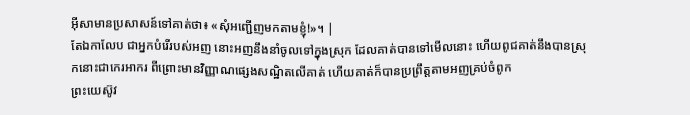អ៊ីសាមានប្រសាសន៍ទៅគាត់ថា៖ «សុំអញ្ជើញមកតាមខ្ញុំ!»។ |
តែឯកាលែប ជាអ្នកបំរើរបស់អញ នោះអញនឹងនាំចូលទៅក្នុងស្រុក ដែលគាត់បានទៅមើលនោះ ហើយពូជគាត់នឹងបានស្រុកនោះជាកេរអាករ ពីព្រោះមានវិញ្ញាណផ្សេងសណ្ឋិតលើគាត់ ហើយគាត់ក៏បានប្រព្រឹត្តតាមអញគ្រប់ចំពូក
ព្រះយេស៊ូវ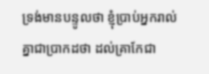ទ្រង់មានបន្ទូលថា ខ្ញុំប្រាប់អ្នករាល់គ្នាជាប្រាកដថា ដល់គ្រាកែជា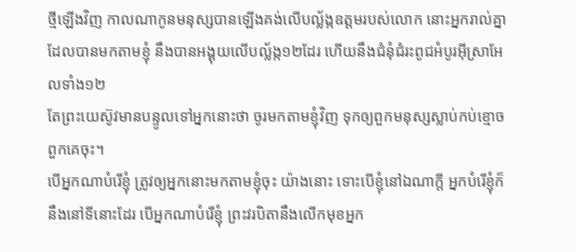ថ្មីឡើងវិញ កាលណាកូនមនុស្សបានឡើងគង់លើបល្ល័ង្កឧត្តមរបស់លោក នោះអ្នករាល់គ្នាដែលបានមកតាមខ្ញុំ នឹងបានអង្គុយលើបល្ល័ង្ក១២ដែរ ហើយនឹងជំនុំជំរះពូជអំបូរអ៊ីស្រាអែលទាំង១២
តែព្រះយេស៊ូវមានបន្ទូលទៅអ្នកនោះថា ចូរមកតាមខ្ញុំវិញ ទុកឲ្យពួកមនុស្សស្លាប់កប់ខ្មោចពួកគេចុះ។
បើអ្នកណាបំរើខ្ញុំ ត្រូវឲ្យអ្នកនោះមកតាមខ្ញុំចុះ យ៉ាងនោះ ទោះបើខ្ញុំនៅឯណាក្តី អ្នកបំរើខ្ញុំក៏នឹងនៅទីនោះដែរ បើអ្នកណាបំរើខ្ញុំ ព្រះវរបិតានឹងលើកមុខអ្នក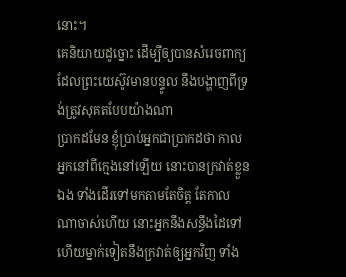នោះ។
គេនិយាយដូច្នោះ ដើម្បីឲ្យបានសំរេចពាក្យ ដែលព្រះយេស៊ូវមានបន្ទូល នឹងបង្ហាញពីទ្រង់ត្រូវសុគតបែបយ៉ាងណា
ប្រាកដមែន ខ្ញុំប្រាប់អ្នកជាប្រាកដថា កាលអ្នកនៅពីក្មេងនៅឡើយ នោះបានក្រវាត់ខ្លួនឯង ទាំងដើរទៅមកតាមតែចិត្ត តែកាលណាចាស់ហើយ នោះអ្នកនឹងសន្ធឹងដៃទៅ ហើយម្នាក់ទៀតនឹងក្រវាត់ឲ្យអ្នកវិញ ទាំង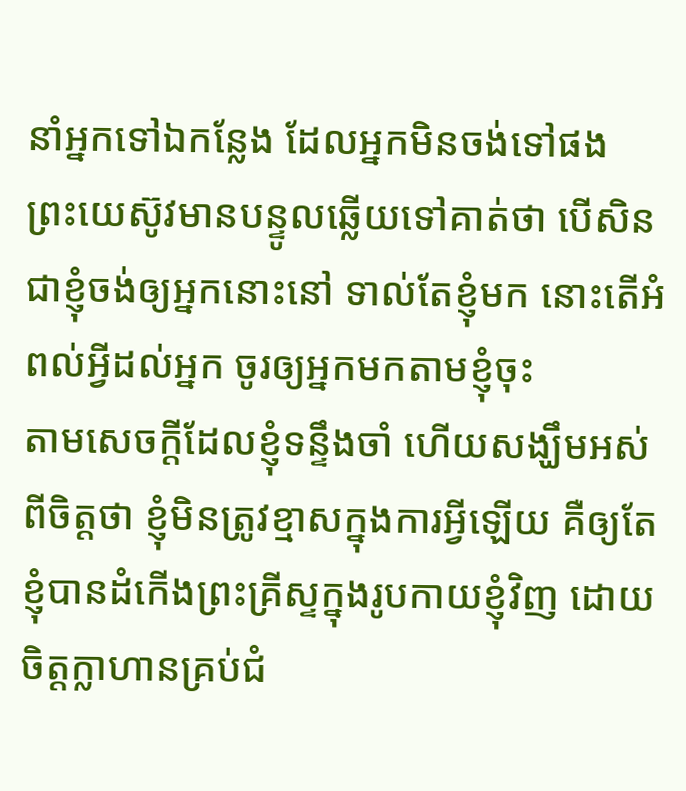នាំអ្នកទៅឯកន្លែង ដែលអ្នកមិនចង់ទៅផង
ព្រះយេស៊ូវមានបន្ទូលឆ្លើយទៅគាត់ថា បើសិនជាខ្ញុំចង់ឲ្យអ្នកនោះនៅ ទាល់តែខ្ញុំមក នោះតើអំពល់អ្វីដល់អ្នក ចូរឲ្យអ្នកមកតាមខ្ញុំចុះ
តាមសេចក្ដីដែលខ្ញុំទន្ទឹងចាំ ហើយសង្ឃឹមអស់ពីចិត្តថា ខ្ញុំមិនត្រូវខ្មាសក្នុងការអ្វីឡើយ គឺឲ្យតែខ្ញុំបានដំកើងព្រះគ្រីស្ទក្នុងរូបកាយខ្ញុំវិញ ដោយចិត្តក្លាហានគ្រប់ជំ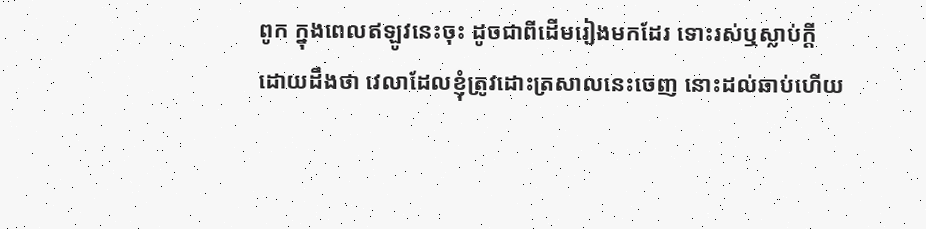ពូក ក្នុងពេលឥឡូវនេះចុះ ដូចជាពីដើមរៀងមកដែរ ទោះរស់ឬស្លាប់ក្តី
ដោយដឹងថា វេលាដែលខ្ញុំត្រូវដោះត្រសាលនេះចេញ នោះដល់ឆាប់ហើយ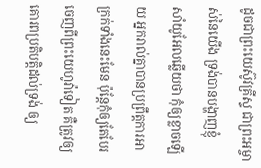ដូចជាព្រះយេស៊ូវគ្រីស្ទ ជាព្រះអម្ចាស់នៃយើង ទ្រង់បានបង្ហាញខ្ញុំ
សាំយូអែលឆ្លើយថា កុំឲ្យខ្លាចឡើយ អ្នករាល់គ្នាបានប្រព្រឹត្តការអាក្រក់ទាំងនេះមែន ប៉ុន្តែកុំឲ្យតែបែរចេញពីព្រះយេហូវ៉ាទៀត គឺត្រូវឲ្យគោរពប្រតិបត្តិដល់ទ្រង់ ឲ្យ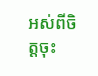អស់ពីចិត្តចុះ